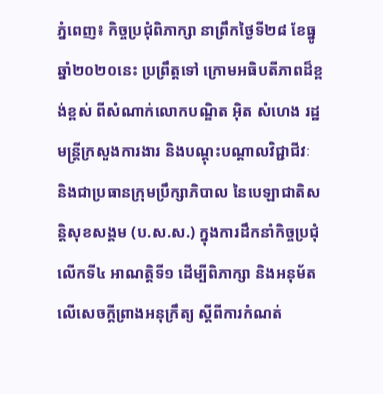ភ្នំពេញ៖ កិច្ចប្រជុំពិភាក្សា នាព្រឹកថ្ងៃទី២៨ ខែធ្នូ ឆ្នាំ២០២០នេះ ប្រព្រឹត្តទៅ ក្រោមអធិបតីភាពដ៏ខ្ពង់ខ្ពស់ ពីសំណាក់លោកបណ្ឌិត អ៊ិត សំហេង រដ្ឋមន្រ្តីក្រសួងការងារ និងបណ្តុះបណ្តាលវិជ្ជាជីវៈ និងជាប្រធានក្រុមប្រឹក្សាភិបាល នៃបេឡាជាតិសន្តិសុខសង្គម (ប.ស.ស.) ក្នុងការដឹកនាំកិច្ចប្រជុំ លើកទី៤ អាណត្តិទី១ ដើម្បីពិភាក្សា និងអនុម័ត លើសេចក្តីព្រាងអនុក្រឹត្យ ស្តីពីការកំណត់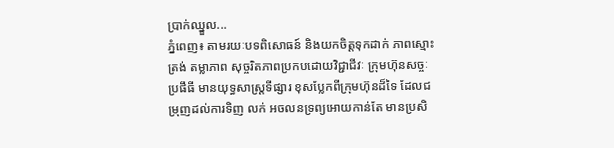ប្រាក់ឈ្នួល...
ភ្នំពេញ៖ តាមរយៈបទពិសោធន៍ និងយកចិត្តទុកដាក់ ភាពស្មោះត្រង់ តម្លាភាព សុច្ចរិតភាពប្រកបដោយវិជ្ជាជីវៈ ក្រុមហ៊ុនសច្ចៈប្រផឹធី មានយុទ្ធសាស្រ្តទីផ្សារ ខុសប្លែកពីក្រុមហ៊ុនដ៏ទៃ ដែលជម្រុញដល់ការទិញ លក់ អចលនទ្រព្យអោយកាន់តែ មានប្រសិ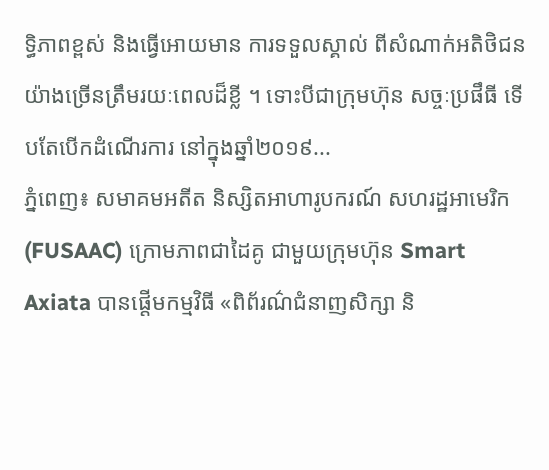ទ្ធិភាពខ្ពស់ និងធ្វើអោយមាន ការទទួលស្គាល់ ពីសំណាក់អតិថិជន យ៉ាងច្រើនត្រឹមរយៈពេលដ៏ខ្លី ។ ទោះបីជាក្រុមហ៊ុន សច្ចៈប្រផឹធី ទើបតែបើកដំណើរការ នៅក្នុងឆ្នាំ២០១៩...
ភ្នំពេញ៖ សមាគមអតីត និស្សិតអាហារូបករណ៍ សហរដ្ឋអាមេរិក (FUSAAC) ក្រោមភាពជាដៃគូ ជាមួយក្រុមហ៊ុន Smart Axiata បានផ្ដើមកម្មវិធី «ពិព័រណ៌ជំនាញសិក្សា និ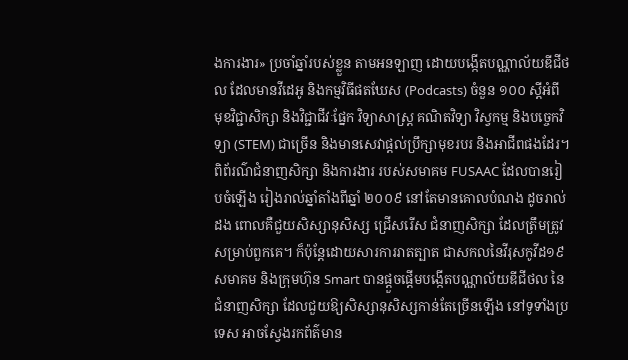ងការងារ» ប្រចាំឆ្នាំរបស់ខ្លួន តាមអនឡាញ ដោយបង្កើតបណ្ណាល័យឌីជីថល ដែលមានវីដេអូ និងកម្មវិធីផតឃែស (Podcasts) ចំនួន ១០០ ស្ដីអំពី មុខវិជ្ជាសិក្សា និងវិជ្ជាជីវៈផ្នែក វិទ្យាសាស្ត្រ គណិតវិទ្យា វិស្វកម្ម និងបច្ចេកវិទ្យា (STEM) ជាច្រើន និងមានសេវាផ្តល់ប្រឹក្សាមុខរបរ និងអាជីពផងដែរ។ ពិព័រណ៌ជំនាញសិក្សា និងការងារ របស់សមាគម FUSAAC ដែលបានរៀបចំឡើង រៀងរាល់ឆ្នាំតាំងពីឆ្នាំ ២០០៩ នៅតែមានគោលបំណង ដូចរាល់ដង ពោលគឺជួយសិស្សានុសិស្ស ជ្រើសរើស ជំនាញសិក្សា ដែលត្រឹមត្រូវសម្រាប់ពួកគេ។ ក៏ប៉ុន្ដែដោយសារការរាតត្បាត ជាសកលនៃវីរុសកូវីដ១៩ សមាគម និងក្រុមហ៊ុន Smart បានផ្ដួចផ្ដើមបង្កើតបណ្ណាល័យឌីជីថល នៃជំនាញសិក្សា ដែលជួយឱ្យសិស្សានុសិស្សកាន់តែច្រើនឡើង នៅទូទាំងប្រទេស អាចស្វែងរកព័ត៌មាន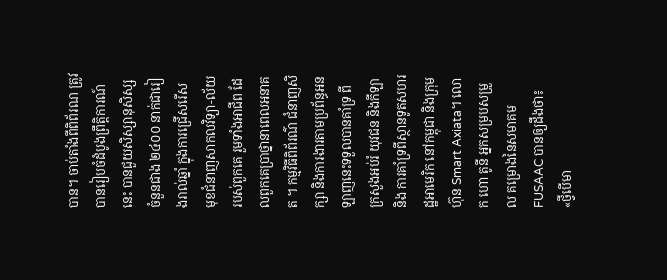បាន។ ចាប់តាំងពីពិព័រណ ត្រូវបានរៀបចំដំបូងព្រឹត្តិការណ៍នេះ បានជួយសិស្សានុសិស្ស ចំនួនជាង ២៤០០ នាក់ជារៀងរាល់ឆ្នាំ ក្នុងការជ្រើសរើស មុខជំនាញសាកលវិទ្យា-ល័យរបស់ពួកគេ រួមទាំងអាជីព ដែលពួកគេប្រាថ្នានាពេលអនាគត ។ កម្មវិធីពិព័រណ៌ ជំនាញសិក្សា និងការងារតាមប្រព័ន្ធអនឡាញនេះទទួលបានគាំទ្រ ពីក្រសួងអប់រំ យុវជន និងកីឡា និង ការគាំទ្រពីស្ថានទូតសហរដ្ឋអាមេរិក នៅកម្ពុជា និងក្រុមហ៊ុន Smart Axiata។ លោក ហោ តូនី អ្នកសម្របសម្រួល គម្រោងនៃសមាគម FUSAAC បានឲ្យដឹងថា៖ «ថ្វីបើមា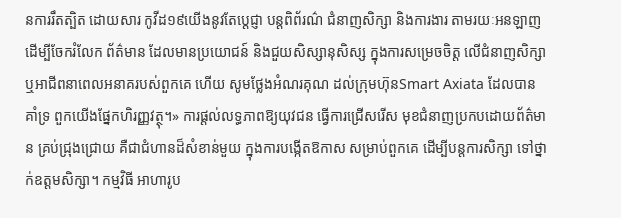នការរឹតត្បិត ដោយសារ កូវីដ១៩យើងនូវតែប្ដេជ្ញា បន្តពិព័រណ៌ ជំនាញសិក្សា និងការងារ តាមរយៈអនឡាញ ដើម្បីចែករំលែក ព័ត៌មាន ដែលមានប្រយោជន៍ និងជួយសិស្សានុសិស្ស ក្នុងការសម្រេចចិត្ត លើជំនាញសិក្សា ឬអាជីពនាពេលអនាគរបស់ពួកគេ ហើយ សូមថ្លែងអំណរគុណ ដល់ក្រុមហ៊ុនSmart Axiata ដែលបានគាំទ្រ ពួកយើងផ្នែកហិរញ្ញវត្ថុ។» ការផ្តល់លទ្ធភាពឱ្យយុវជន ធ្វើការជ្រើសរើស មុខជំនាញប្រកបដោយព័ត៌មាន គ្រប់ជ្រុងជ្រោយ គឺជាជំហានដ៏សំខាន់មួយ ក្នុងការបង្កើតឱកាស សម្រាប់ពួកគេ ដើម្បីបន្តការសិក្សា ទៅថ្នាក់ឧត្តមសិក្សា។ កម្មវិធី អាហារូប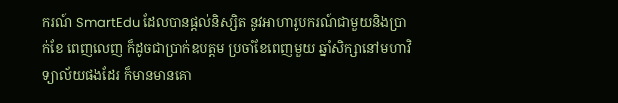ករណ៍ SmartEdu ដែលបានផ្តល់និស្សិត នូវអាហារូបករណ៍ជាមួយនិងប្រាក់ខែ ពេញលេញ ក៏ដូចជាប្រាក់ឧបត្ដម ប្រចាំខែពេញមួយ ឆ្នាំសិក្សានៅមហាវិទ្យាល័យផងដែរ ក៏មានមានគោ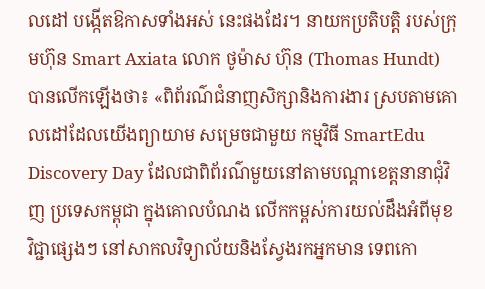លដៅ បង្កើតឱកាសទាំងអស់ នេះផងដែរ។ នាយកប្រតិបត្តិ របស់ក្រុមហ៊ុន Smart Axiata លោក ថូម៉ាស ហ៊ុន (Thomas Hundt) បានលើកឡើងថា៖ «ពិព័រណ៌ជំនាញសិក្សានិងការងារ ស្របតាមគោលដៅដែលយើងព្យាយាម សម្រេចជាមួយ កម្មវិធី SmartEdu Discovery Day ដែលជាពិព័រណ៌មួយនៅតាមបណ្តាខេត្តនានាជុំវិញ ប្រទេសកម្ពុជា ក្នុងគោលបំណង លើកកម្ពស់ការយល់ដឹងអំពីមុខ វិជ្ជាផ្សេងៗ នៅសាកលវិទ្យាល័យនិងស្វែងរកអ្នកមាន ទេពកោ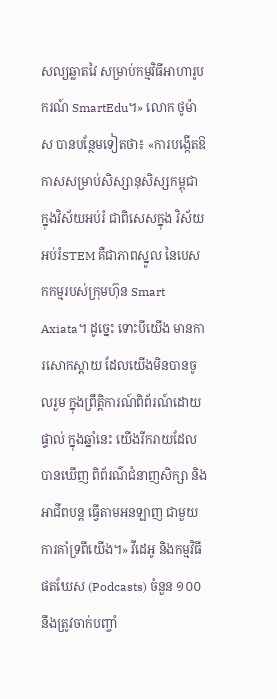សល្យឆ្លាតវៃ សម្រាប់កម្មវិធីអាហារូបករណ៍ SmartEdu។» លោក ថូម៉ាស បានបន្ថែមទៀតថា៖ «ការបង្កើតឱកាសសម្រាប់សិស្សានុសិស្សកម្ពុជា ក្នុងវិស័យអប់រំ ជាពិសេសក្នុង វិស័យអប់រំSTEM គឺជាភាពស្នូល នៃបេសកកម្មរបស់ក្រុមហ៊ុន Smart Axiata។ ដូច្នេះ ទោះបីយើង មានការសោកស្តាយ ដែលយើងមិនបានចូលរួម ក្នុងព្រឹត្តិការណ៍ពិព័រណ៍ដោយផ្ទាល់ ក្នុងឆ្នាំនេះ យើងរីករាយដែលបានឃើញ ពិព័រណ៌ជំនាញសិក្សា និងអាជីពបន្ត ធ្វើតាមអនឡាញ ជាមួយការគាំទ្រពីយើង។» វីដេអូ និងកម្មវិធីផតឃែស (Podcasts) ចំនួន ១០០ នឹងត្រូវចាក់បញ្ចាំ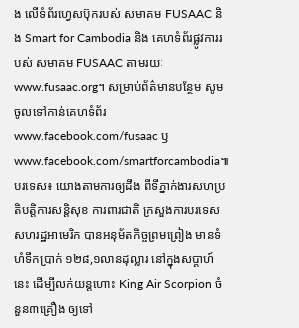ង លើទំព័រហ្វេសប៊ុករបស់ សមាគម FUSAAC និង Smart for Cambodia និង គេហទំព័រផ្លូវការរបស់ សមាគម FUSAAC តាមរយៈ www.fusaac.org។ សម្រាប់ព័ត៌មានបន្ថែម សូមចូលទៅកាន់គេហទំព័រ www.facebook.com/fusaac ឫ www.facebook.com/smartforcambodia៕
បរទេស៖ យោងតាមការឲ្យដឹង ពីទីភ្នាក់ងារសហប្រតិបត្តិការសន្តិសុខ ការពារជាតិ ក្រសួងការបរទេស សហរដ្ឋអាមេរិក បានអនុម័តកិច្ចព្រមព្រៀង មានទំហំទឹកប្រាក់ ១២៨,១លានដុល្លារ នៅក្នុងសប្ដាហ៍នេះ ដើម្បីលក់យន្តហោះ King Air Scorpion ចំនួន៣គ្រឿង ឲ្យទៅ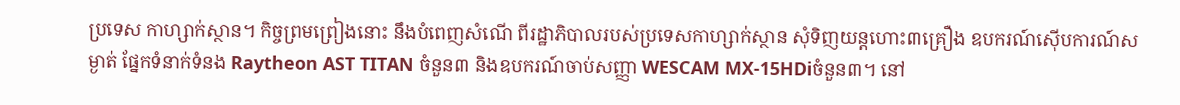ប្រទេស កាហ្សាក់ស្ថាន។ កិច្ចព្រមព្រៀងនោះ នឹងបំពេញសំណើ ពីរដ្ឋាភិបាលរបស់ប្រទេសកាហ្សាក់ស្ថាន សុំទិញយន្តហោះ៣គ្រឿង ឧបករណ៍ស៊ើបការណ៍សម្ងាត់ ផ្នែកទំនាក់ទំនង Raytheon AST TITAN ចំនួន៣ និងឧបករណ៍ចាប់សញ្ញា WESCAM MX-15HDiចំនួន៣។ នៅ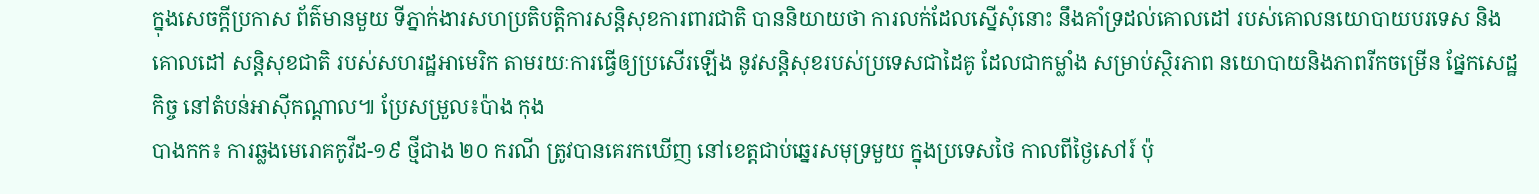ក្នុងសេចក្តីប្រកាស ព័ត៌មានមួយ ទីភ្នាក់ងារសហប្រតិបត្តិការសន្តិសុខការពារជាតិ បាននិយាយថា ការលក់ដែលស្នើសុំនោះ នឹងគាំទ្រដល់គោលដៅ របស់គោលនយោបាយបរទេស និងគោលដៅ សន្តិសុខជាតិ របស់សហរដ្ឋអាមេរិក តាមរយៈការធ្វើឲ្យប្រសើរឡើង នូវសន្តិសុខរបស់ប្រទេសជាដៃគូ ដែលជាកម្លាំង សម្រាប់ស្ថិរភាព នយោបាយនិងភាពរីកចម្រើន ផ្នែកសេដ្ឋកិច្ច នៅតំបន់អាស៊ីកណ្ដាល៕ ប្រែសម្រួល៖ប៉ាង កុង
បាងកក៖ ការឆ្លងមេរោគកូវីដ-១៩ ថ្មីជាង ២០ ករណី ត្រូវបានគេរកឃើញ នៅខេត្តជាប់ឆ្នេរសមុទ្រមួយ ក្នុងប្រទេសថៃ កាលពីថ្ងៃសៅរ៍ ប៉ុ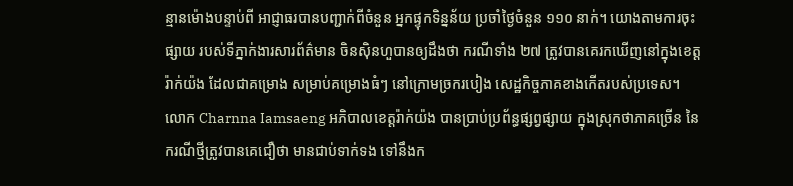ន្មានម៉ោងបន្ទាប់ពី អាជ្ញាធរបានបញ្ជាក់ពីចំនួន អ្នកផ្ទុកទិន្នន័យ ប្រចាំថ្ងៃចំនួន ១១០ នាក់។ យោងតាមការចុះផ្សាយ របស់ទីភ្នាក់ងារសារព័ត៌មាន ចិនស៊ិនហួបានឲ្យដឹងថា ករណីទាំង ២៧ ត្រូវបានគេរកឃើញនៅក្នុងខេត្តរ៉ាក់យ៉ង ដែលជាគម្រោង សម្រាប់គម្រោងធំៗ នៅក្រោមច្រករបៀង សេដ្ឋកិច្ចភាគខាងកើតរបស់ប្រទេស។ លោក Charnna Iamsaeng អភិបាលខេត្តរ៉ាក់យ៉ង បានប្រាប់ប្រព័ន្ធផ្សព្វផ្សាយ ក្នុងស្រុកថាភាគច្រើន នៃករណីថ្មីត្រូវបានគេជឿថា មានជាប់ទាក់ទង ទៅនឹងក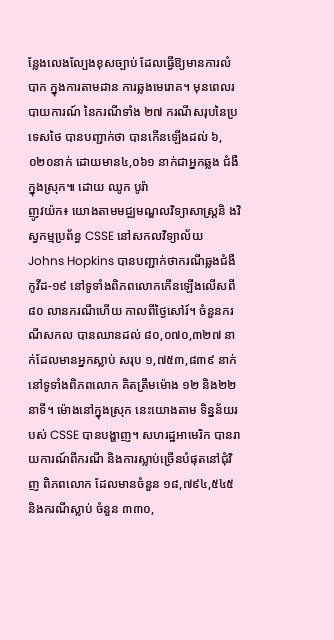ន្លែងលេងល្បែងខុសច្បាប់ ដែលធ្វើឱ្យមានការលំបាក ក្នុងការតាមដាន ការឆ្លងមេរោគ។ មុនពេលរបាយការណ៍ នៃករណីទាំង ២៧ ករណីសរុបនៃប្រទេសថៃ បានបញ្ជាក់ថា បានកើនឡើងដល់ ៦,០២០នាក់ ដោយមាន៤,០៦១ នាក់ជាអ្នកឆ្លង ជំងឺក្នុងស្រុក៕ ដោយ ឈូក បូរ៉ា
ញូវយ៉ក៖ យោងតាមមជ្ឈមណ្ឌលវិទ្យាសាស្ត្រនិ ងវិស្វកម្មប្រព័ន្ធ CSSE នៅសកលវិទ្យាល័យ Johns Hopkins បានបញ្ជាក់ថាករណីឆ្លងជំងឺកូវីដ-១៩ នៅទូទាំងពិភពលោកកើនឡើងលើសពី ៨០ លានករណីហើយ កាលពីថ្ងៃសៅរ៍។ ចំនួនករណីសកល បានឈានដល់ ៨០,០៧០,៣២៧ នាក់ដែលមានអ្នកស្លាប់ សរុប ១,៧៥៣,៨៣៩ នាក់នៅទូទាំងពិភពលោក គិតត្រឹមម៉ោង ១២ និង២២ នាទី។ ម៉ោងនៅក្នុងស្រុក នេះយោងតាម ទិន្នន័យរបស់ CSSE បានបង្ហាញ។ សហរដ្ឋអាមេរិក បានរាយការណ៍ពីករណី និងការស្លាប់ច្រើនបំផុតនៅជុំវិញ ពិភពលោក ដែលមានចំនួន ១៨,៧៩៤,៥៤៥ និងករណីស្លាប់ ចំនួន ៣៣០,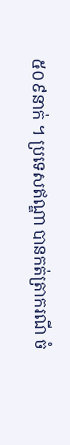៥០៩នាក់ ។ ប្រទេសឥណ្ឌា បានកត់ត្រាករណី ចំ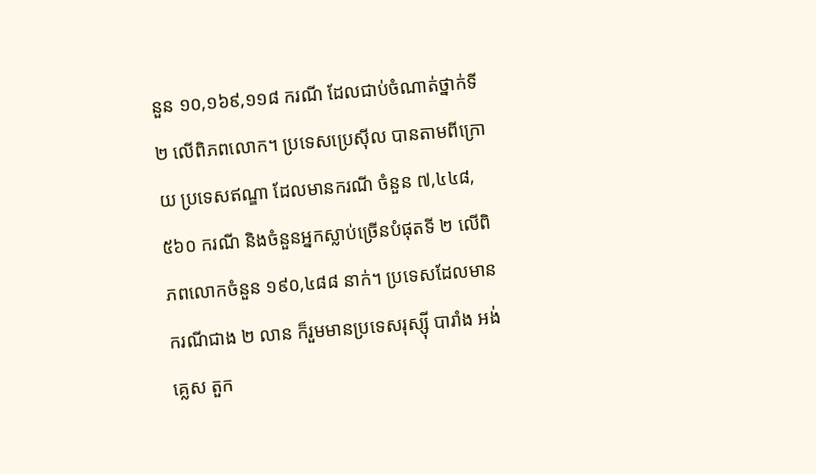នួន ១០,១៦៩,១១៨ ករណី ដែលជាប់ចំណាត់ថ្នាក់ទី ២ លើពិភពលោក។ ប្រទេសប្រេស៊ីល បានតាមពីក្រោយ ប្រទេសឥណ្ឌា ដែលមានករណី ចំនួន ៧,៤៤៨,៥៦០ ករណី និងចំនួនអ្នកស្លាប់ច្រើនបំផុតទី ២ លើពិភពលោកចំនួន ១៩០,៤៨៨ នាក់។ ប្រទេសដែលមាន ករណីជាង ២ លាន ក៏រួមមានប្រទេសរុស្ស៊ី បារាំង អង់គ្លេស តួក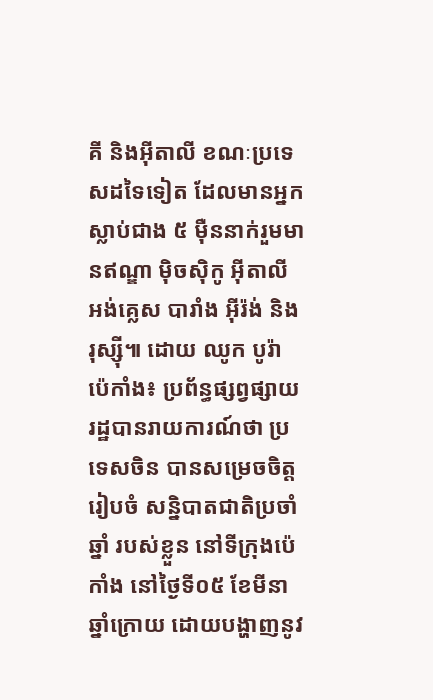គី និងអ៊ីតាលី ខណៈប្រទេសដទៃទៀត ដែលមានអ្នកស្លាប់ជាង ៥ ម៉ឺននាក់រួមមានឥណ្ឌា ម៉ិចស៊ិកូ អ៊ីតាលី អង់គ្លេស បារាំង អ៊ីរ៉ង់ និងរុស្ស៊ី៕ ដោយ ឈូក បូរ៉ា
ប៉េកាំង៖ ប្រព័ន្ធផ្សព្វផ្សាយ រដ្ឋបានរាយការណ៍ថា ប្រទេសចិន បានសម្រេចចិត្តរៀបចំ សន្និបាតជាតិប្រចាំឆ្នាំ របស់ខ្លួន នៅទីក្រុងប៉េកាំង នៅថ្ងៃទី០៥ ខែមីនាឆ្នាំក្រោយ ដោយបង្ហាញនូវ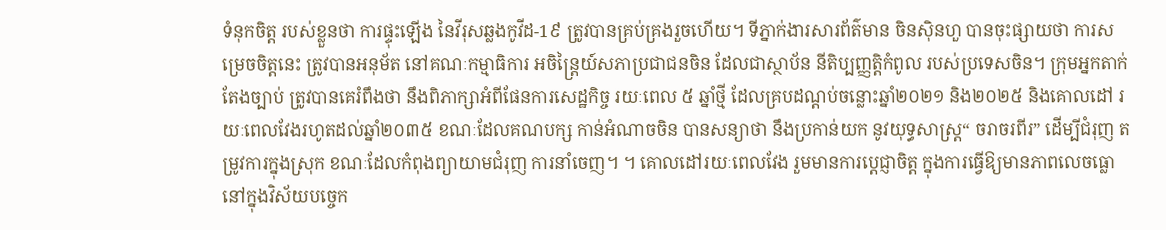ទំនុកចិត្ត របស់ខ្លួនថា ការផ្ទុះឡើង នៃវីរុសឆ្លងកូវីដ-1៩ ត្រូវបានគ្រប់គ្រងរួចហើយ។ ទីភ្នាក់ងារសារព័ត៌មាន ចិនស៊ិនហួ បានចុះផ្សាយថា ការសម្រេចចិត្តនេះ ត្រូវបានអនុម័ត នៅគណៈកម្មាធិការ អចិន្ត្រៃយ៍សភាប្រជាជនចិន ដែលជាស្ថាប័ន នីតិប្បញ្ញត្តិកំពូល របស់ប្រទេសចិន។ ក្រុមអ្នកតាក់តែងច្បាប់ ត្រូវបានគេរំពឹងថា នឹងពិភាក្សាអំពីផែនការសេដ្ឋកិច្ច រយៈពេល ៥ ឆ្នាំថ្មី ដែលគ្របដណ្ដប់ចន្លោះឆ្នាំ២០២១ និង២០២៥ និងគោលដៅ រយៈពេលវែងរហូតដល់ឆ្នាំ២០៣៥ ខណៈដែលគណបក្ស កាន់អំណាចចិន បានសន្យាថា នឹងប្រកាន់យក នូវយុទ្ធសាស្រ្ត“ ចរាចរពីរ” ដើម្បីជំរុញ តម្រូវការក្នុងស្រុក ខណៈដែលកំពុងព្យាយាមជំរុញ ការនាំចេញ។ ។ គោលដៅរយៈពេលវែង រួមមានការប្តេជ្ញាចិត្ត ក្នុងការធ្វើឱ្យមានភាពលេចធ្លោ នៅក្នុងវិស័យបច្ចេក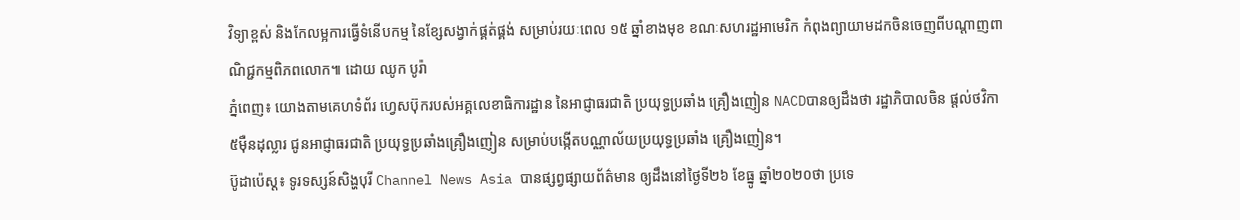វិទ្យាខ្ពស់ និងកែលម្អការធ្វើទំនើបកម្ម នៃខ្សែសង្វាក់ផ្គត់ផ្គង់ សម្រាប់រយៈពេល ១៥ ឆ្នាំខាងមុខ ខណៈសហរដ្ឋអាមេរិក កំពុងព្យាយាមដកចិនចេញពីបណ្តាញពាណិជ្ជកម្មពិភពលោក៕ ដោយ ឈូក បូរ៉ា
ភ្នំពេញ៖ យោងតាមគេហទំព័រ ហ្វេសប៊ុករបស់អគ្គលេខាធិការដ្ឋាន នៃអាជ្ញាធរជាតិ ប្រយុទ្ធប្រឆាំង គ្រឿងញៀន NACDបានឲ្យដឹងថា រដ្ឋាភិបាលចិន ផ្តល់ថវិកា៥ម៉ឺនដុល្លារ ជូនអាជ្ញាធរជាតិ ប្រយុទ្ធប្រឆាំងគ្រឿងញៀន សម្រាប់បង្កេីតបណ្ណាល័យប្រយុទ្ធប្រឆាំង គ្រឿងញៀន។
ប៊ូដាប៉េស្ត៖ ទូរទស្សន៍សិង្ហបុរី Channel News Asia បានផ្សព្វផ្សាយព័ត៌មាន ឲ្យដឹងនៅថ្ងៃទី២៦ ខែធ្នូ ឆ្នាំ២០២០ថា ប្រទេ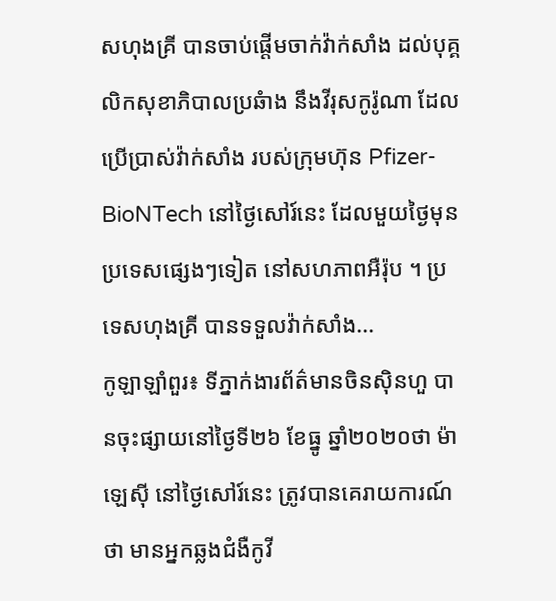សហុងគ្រី បានចាប់ផ្តើមចាក់វ៉ាក់សាំង ដល់បុគ្គលិកសុខាភិបាលប្រឆំាង នឹងវីរុសកូរ៉ូណា ដែលប្រើប្រាស់វ៉ាក់សាំង របស់ក្រុមហ៊ុន Pfizer-BioNTech នៅថ្ងៃសៅរ៍នេះ ដែលមួយថ្ងៃមុនប្រទេសផ្សេងៗទៀត នៅសហភាពអឺរ៉ុប ។ ប្រទេសហុងគ្រី បានទទួលវ៉ាក់សាំង...
កូឡាឡាំពួរ៖ ទីភ្នាក់ងារព័ត៌មានចិនស៊ិនហួ បានចុះផ្សាយនៅថ្ងៃទី២៦ ខែធ្នូ ឆ្នាំ២០២០ថា ម៉ាឡេស៊ី នៅថ្ងៃសៅរ៍នេះ ត្រូវបានគេរាយការណ៍ថា មានអ្នកឆ្លងជំងឺកូវី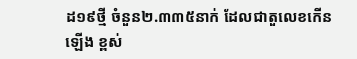ដ១៩ថ្មី ចំនួន២.៣៣៥នាក់ ដែលជាតួលេខកើនឡើង ខ្ពស់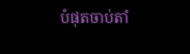បំផុតចាប់តាំ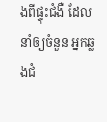ងពីផ្ទុះជំងឺ ដែលនាំឲ្យចំនួន អ្នកឆ្លងជំ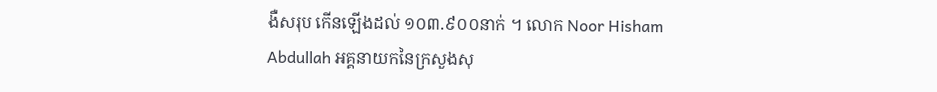ងឺសរុប កើនឡើងដល់ ១០៣.៩០០នាក់ ។ លោក Noor Hisham Abdullah អគ្គនាយកនៃក្រសួងសុ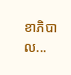ខាភិបាល...